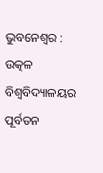ଭୁବନେଶ୍ଵର : ଉତ୍କଳ ବିଶ୍ବବିଦ୍ୟାଳୟର ପୂର୍ବତନ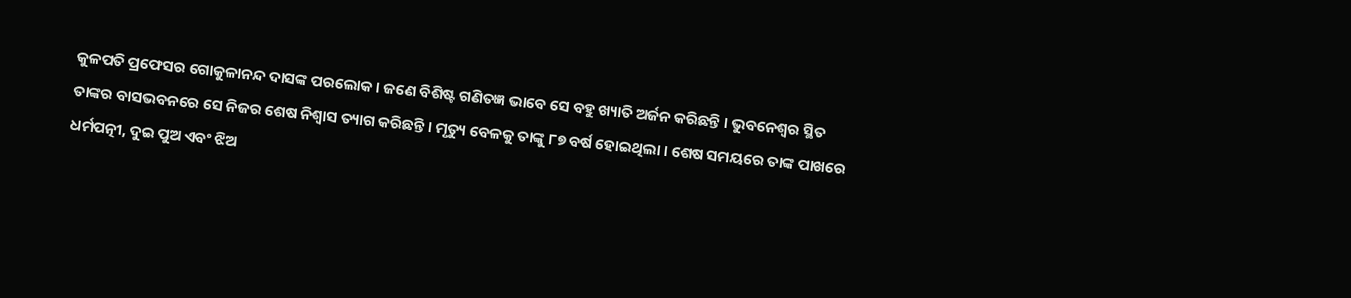କୁଳପତି ପ୍ରଫେସର ଗୋକୁଳାନନ୍ଦ ଦାସଙ୍କ ପରଲୋକ । ଜଣେ ବିଶିଷ୍ଟ ଗଣିତଜ୍ଞ ଭାବେ ସେ ବହୁ ଖ୍ୟାତି ଅର୍ଜନ କରିଛନ୍ତି । ଭୁବନେଶ୍ବର ସ୍ଥିତ ତାଙ୍କର ବାସଭବନରେ ସେ ନିଜର ଶେଷ ନିଶ୍ବାସ ତ୍ୟାଗ କରିଛନ୍ତି । ମୃତ୍ୟୁ ବେଳକୁ ତାଙ୍କୁ ୮୭ ବର୍ଷ ହୋଇଥିଲା । ଶେଷ ସମୟରେ ତାଙ୍କ ପାଖରେ ଧର୍ମପତ୍ନୀ, ଦୁଇ ପୁଅ ଏବଂ ଝିଅ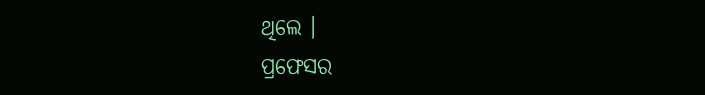ଥିଲେ ।
ପ୍ରଫେସର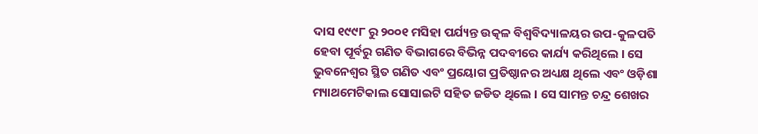ଦାସ ୧୯୯୮ ରୁ ୨୦୦୧ ମସିହା ପର୍ଯ୍ୟନ୍ତ ଉତ୍କଳ ବିଶ୍ୱବିଦ୍ୟାଳୟର ଉପ-କୁଳପତି ହେବା ପୂର୍ବରୁ ଗଣିତ ବିଭାଗରେ ବିଭିନ୍ନ ପଦବୀରେ କାର୍ଯ୍ୟ କରିଥିଲେ । ସେ ଭୁବନେଶ୍ୱର ସ୍ଥିତ ଗଣିତ ଏବଂ ପ୍ରୟୋଗ ପ୍ରତିଷ୍ଠାନର ଅଧ୍ୟକ୍ଷ ଥିଲେ ଏବଂ ଓଡ଼ିଶା ମ୍ୟାଥମେଟିକାଲ ସୋସାଇଟି ସହିତ ଜଡିତ ଥିଲେ । ସେ ସାମନ୍ତ ଚନ୍ଦ୍ର ଶେଖର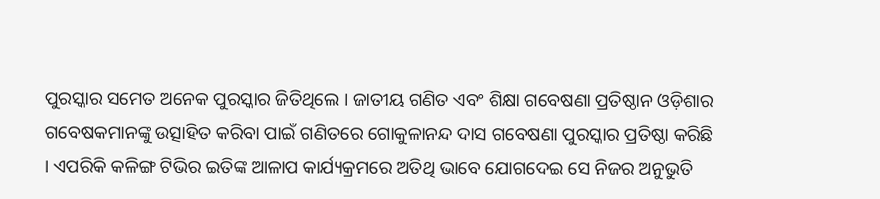ପୁରସ୍କାର ସମେତ ଅନେକ ପୁରସ୍କାର ଜିତିଥିଲେ । ଜାତୀୟ ଗଣିତ ଏବଂ ଶିକ୍ଷା ଗବେଷଣା ପ୍ରତିଷ୍ଠାନ ଓଡ଼ିଶାର ଗବେଷକମାନଙ୍କୁ ଉତ୍ସାହିତ କରିବା ପାଇଁ ଗଣିତରେ ଗୋକୁଳାନନ୍ଦ ଦାସ ଗବେଷଣା ପୁରସ୍କାର ପ୍ରତିଷ୍ଠା କରିଛି । ଏପରିକି କଳିଙ୍ଗ ଟିଭିର ଇତିଙ୍କ ଆଳାପ କାର୍ଯ୍ୟକ୍ରମରେ ଅତିଥି ଭାବେ ଯୋଗଦେଇ ସେ ନିଜର ଅନୁଭୁତି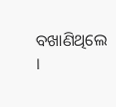ବଖାଣିଥିଲେ ।